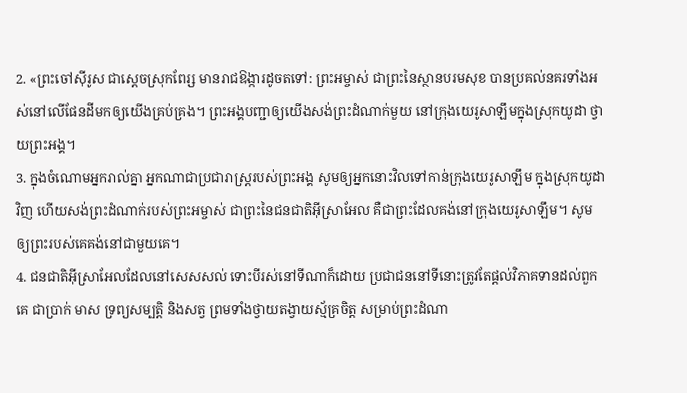2. «ព្រះចៅស៊ីរូស ជាស្ដេចស្រុកពែរ្ស មានរាជឱង្ការដូចតទៅ: ព្រះអម្ចាស់ ជាព្រះនៃស្ថានបរមសុខ បានប្រគល់នគរទាំងអស់នៅលើផែនដីមកឲ្យយើងគ្រប់គ្រង។ ព្រះអង្គបញ្ជាឲ្យយើងសង់ព្រះដំណាក់មួយ នៅក្រុងយេរូសាឡឹមក្នុងស្រុកយូដា ថ្វាយព្រះអង្គ។
3. ក្នុងចំណោមអ្នករាល់គ្នា អ្នកណាជាប្រជារាស្ត្ររបស់ព្រះអង្គ សូមឲ្យអ្នកនោះវិលទៅកាន់ក្រុងយេរូសាឡឹម ក្នុងស្រុកយូដាវិញ ហើយសង់ព្រះដំណាក់របស់ព្រះអម្ចាស់ ជាព្រះនៃជនជាតិអ៊ីស្រាអែល គឺជាព្រះដែលគង់នៅក្រុងយេរូសាឡឹម។ សូមឲ្យព្រះរបស់គេគង់នៅជាមួយគេ។
4. ជនជាតិអ៊ីស្រាអែលដែលនៅសេសសល់ ទោះបីរស់នៅទីណាក៏ដោយ ប្រជាជននៅទីនោះត្រូវតែផ្ដល់វិភាគទានដល់ពួកគេ ជាប្រាក់ មាស ទ្រព្យសម្បត្តិ និងសត្វ ព្រមទាំងថ្វាយតង្វាយស្ម័គ្រចិត្ត សម្រាប់ព្រះដំណា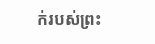ក់របស់ព្រះ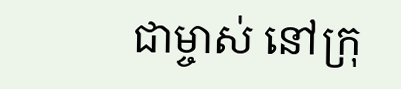ជាម្ចាស់ នៅក្រុ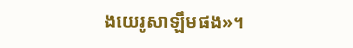ងយេរូសាឡឹមផង»។